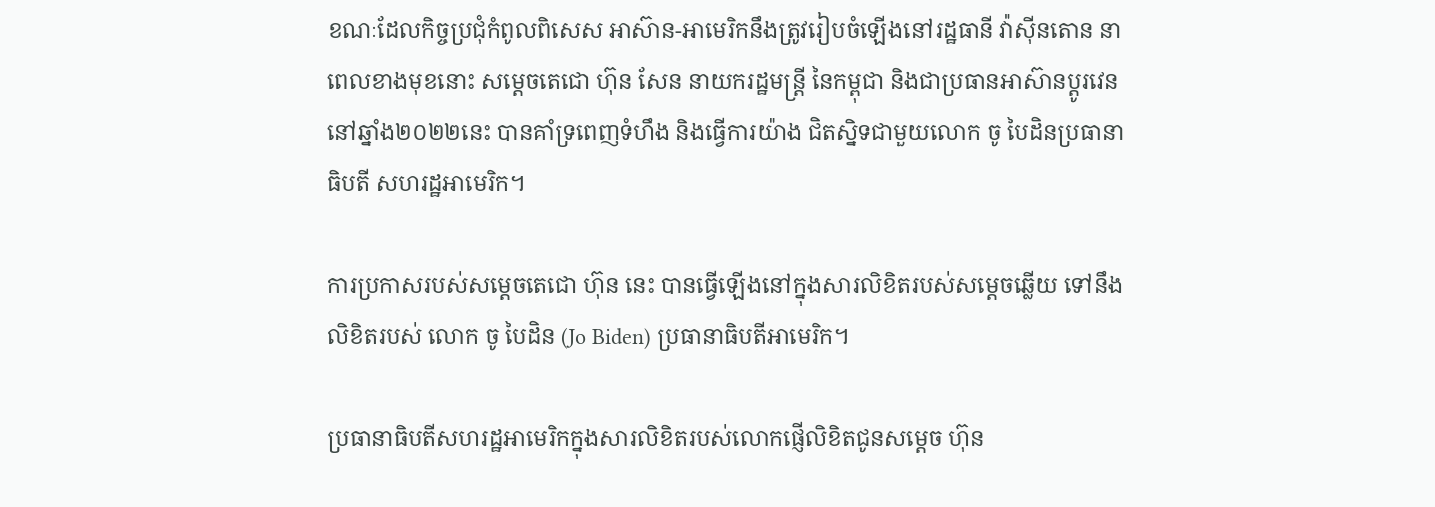ខណៈដែលកិច្ចប្រជុំកំពូលពិសេស អាស៊ាន-អាមេរិកនឹងត្រូវរៀបចំឡើងនៅរដ្ឋធានី វ៉ាស៊ីនតោន នាពេលខាងមុខនោះ សម្តេចតេជោ ហ៊ុន សែន នាយករដ្ឋមន្រ្តី នៃកម្ពុជា និងជាប្រធានអាស៊ានប្តូរវេននៅឆ្នាំង២០២២នេះ បានគាំទ្រពេញទំហឹង និងធ្វើការយ៉ាង ជិតស្និទជាមួយលោក ចូ បៃដិនប្រធានាធិបតី សហរដ្ឋអាមេរិក។

ការប្រកាសរបស់សម្ដេចតេជោ ហ៊ុន នេះ បានធ្វើឡើងនៅក្នុងសារលិខិតរបស់សម្តេចឆ្លើយ ទៅនឹងលិខិតរបស់ លោក ចូ បៃដិន (Jo Biden) ប្រធានាធិបតីអាមេរិក។

ប្រធានាធិបតីសហរដ្ឋអាមេរិកក្នុងសារលិខិតរបស់លោកផ្ញើលិខិតជូនសម្តេច ហ៊ុន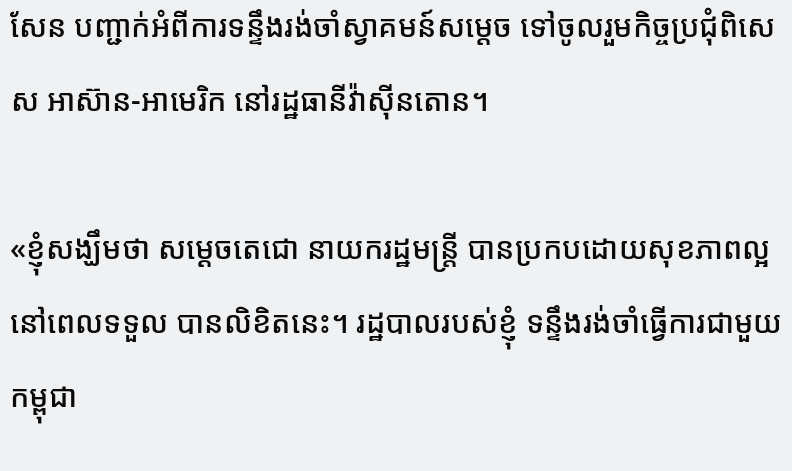សែន បញ្ជាក់អំពីការទន្ទឹងរង់ចាំស្វាគមន៍សម្តេច ទៅចូលរួមកិច្ចប្រជុំពិសេស អាស៊ាន-អាមេរិក នៅរដ្ឋធានីវ៉ាស៊ីនតោន។

«ខ្ញុំសង្ឃឹមថា សម្ដេចតេជោ នាយករដ្ឋមន្ត្រី បានប្រកបដោយសុខភាពល្អ នៅពេលទទួល បានលិខិតនេះ។ រដ្ឋបាលរបស់ខ្ញុំ ទន្ទឹងរង់ចាំធ្វើការជាមួយកម្ពុជា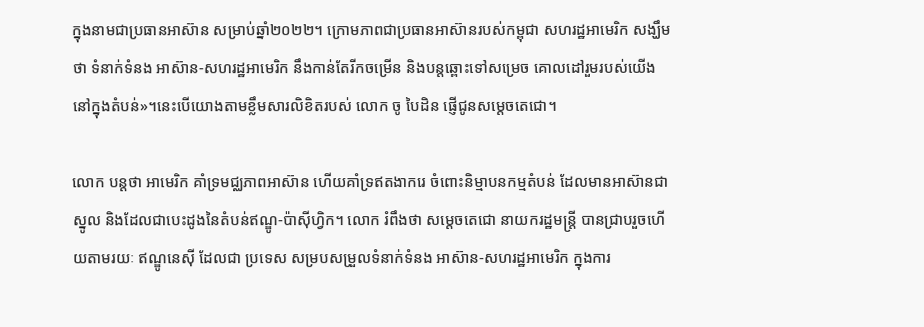ក្នុងនាមជាប្រធានអាស៊ាន សម្រាប់ឆ្នាំ២០២២។ ក្រោមភាពជាប្រធានអាស៊ានរបស់កម្ពុជា សហរដ្ឋអាមេរិក សង្ឃឹមថា ទំនាក់ទំនង អាស៊ាន-សហរដ្ឋអាមេរិក នឹងកាន់តែរីកចម្រើន និងបន្តឆ្ពោះទៅសម្រេច គោលដៅរួមរបស់យើងនៅក្នុងតំបន់»។នេះបើយោងតាមខ្លឹមសារលិខិតរបស់ លោក ចូ បៃដិន ផ្ញើជូនសម្តេចតេជោ។

លោក បន្ដថា អាមេរិក គាំទ្រមជ្ឈភាពអាស៊ាន ហើយគាំទ្រឥតងាករេ ចំពោះនិម្មាបនកម្មតំបន់ ដែលមានអាស៊ានជាស្នូល និងដែលជាបេះដូងនៃតំបន់ឥណ្ឌូ-ប៉ាស៊ីហ្វិក។ លោក រំពឹងថា សម្តេចតេជោ នាយករដ្ឋមន្ត្រី បានជ្រាបរួចហើយតាមរយៈ ឥណ្ឌូនេស៊ី ដែលជា ប្រទេស សម្របសម្រួលទំនាក់ទំនង អាស៊ាន-សហរដ្ឋអាមេរិក ក្នុងការ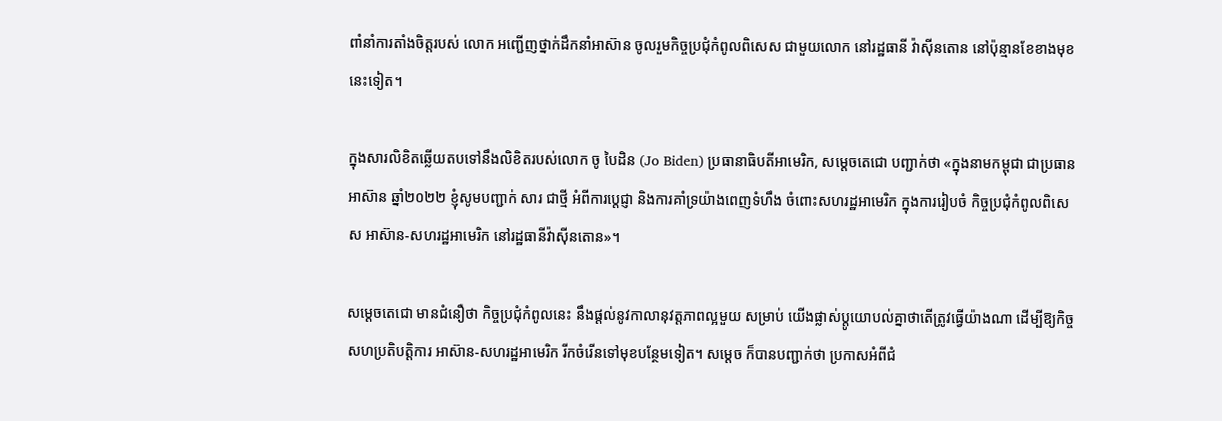ពាំនាំការតាំងចិត្តរបស់ លោក អញ្ជើញថ្នាក់ដឹកនាំអាស៊ាន ចូលរួមកិច្ចប្រជុំកំពូលពិសេស ជាមួយលោក នៅរដ្ឋធានី វ៉ាស៊ីនតោន នៅប៉ុន្មានខែខាងមុខនេះទៀត។

ក្នុងសារលិខិតឆ្លើយតបទៅនឹងលិខិតរបស់លោក ចូ បៃដិន (Jo Biden) ប្រធានាធិបតីអាមេរិក, សម្តេចតេជោ បញ្ជាក់ថា «ក្នុងនាមកម្ពុជា ជាប្រធានអាស៊ាន ឆ្នាំ២០២២ ខ្ញុំសូមបញ្ជាក់ សារ ជាថ្មី អំពីការប្តេជ្ញា និងការគាំទ្រយ៉ាងពេញទំហឹង ចំពោះសហរដ្ឋអាមេរិក ក្នុងការរៀបចំ កិច្ចប្រជុំកំពូលពិសេស អាស៊ាន-សហរដ្ឋអាមេរិក នៅរដ្ឋធានីវ៉ាស៊ីនតោន»។

សម្ដេចតេជោ មានជំនឿថា កិច្ចប្រជុំកំពូលនេះ នឹងផ្តល់នូវកាលានុវត្តភាពល្អមួយ សម្រាប់ យើងផ្លាស់ប្តូយោបល់គ្នាថាតើត្រូវធ្វើយ៉ាងណា ដើម្បីឱ្យកិច្ចសហប្រតិបត្តិការ អាស៊ាន-សហរដ្ឋអាមេរិក រីកចំរើនទៅមុខបន្ថែមទៀត។ សម្តេច ក៏បានបញ្ជាក់ថា ប្រកាសអំពីជំ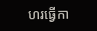ហរធ្វើកា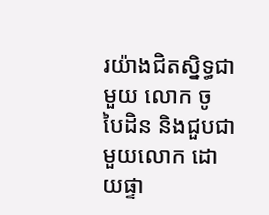រយ៉ាងជិតស្និទ្ធជាមួយ លោក ចូ បៃដិន និងជួបជាមួយលោក ដោយផ្ទា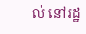ល់ នៅរដ្ឋ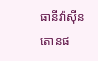ធានីវ៉ាស៊ីនតោនផ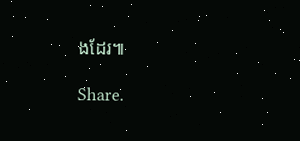ងដែរ៕

Share.